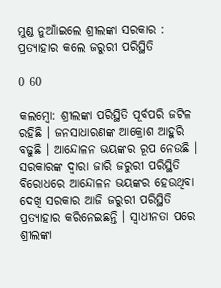ମୁଣ୍ଡ ନୁଆାଁଇଲେ ଶ୍ରୀଲଙ୍କା ସରକାର : ପ୍ରତ୍ୟାହାର କଲେ ଜରୁରୀ ପରିସ୍ଥିତି

0 60

କଲମ୍ବୋ: ଶ୍ରୀଲଙ୍କା ପରିସ୍ଥିତି ପୂର୍ବପରି ଜଟିଳ ରହିଛି । ଜନସାଧାରଣଙ୍କ ଆକ୍ରୋଶ ଆହୁରି ବଢୁଛି । ଆନ୍ଦୋଳନ ଭୟଙ୍କର ରୂପ ନେଉଛି । ସରକାରଙ୍କ ଦ୍ୱାରା ଜାରି ଜରୁରୀ ପରିସ୍ଥିତି ବିରୋଧରେ ଆନ୍ଦୋଳନ ଭୟଙ୍କର ହେଉଥିବା ଦେଖି ସରକାର ଆଜି ଜରୁରୀ ପରିସ୍ଥିତି ପ୍ରତ୍ୟାହାର କରିନେଇଛନ୍ତି । ସ୍ୱାଧୀନତା ପରେ ଶ୍ରୀଲଙ୍କା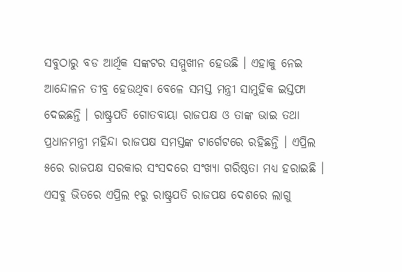ସବୁଠାରୁ ବଡ ଆର୍ଥିକ ସଙ୍କଟର ସମ୍ମୁଖୀନ ହେଉଛି । ଏହାକୁ ନେଇ ଆନ୍ଦୋଳନ ତୀବ୍ର ହେଉଥିବା ବେଳେ ସମସ୍ତ ମନ୍ତ୍ରୀ ସାମୁହିକ ଇସ୍ତଫା ଦେଇଛନ୍ତି । ରାଷ୍ଟ୍ରପତି ଗୋତବାୟା ରାଜପକ୍ଷ ଓ ତାଙ୍କ ଭାଇ ତଥା ପ୍ରଧାନମନ୍ତ୍ରୀ ମହିନ୍ଦା ରାଜପକ୍ଷ ସମସ୍ତଙ୍କ ଟାର୍ଗେଟରେ ରହିଛନ୍ତି । ଏପ୍ରିଲ ୫ରେ ରାଜପକ୍ଷ ସରକାର ସଂସଦରେ ସଂଖ୍ୟା ଗରିଷ୍ଠତା ମଧ୍ୟ ହରାଇଛି । ଏସବୁ ଭିତରେ ଏପ୍ରିଲ ୧ରୁ ରାଷ୍ଟ୍ରପତି ରାଜପକ୍ଷ ଦେଶରେ ଲାଗୁ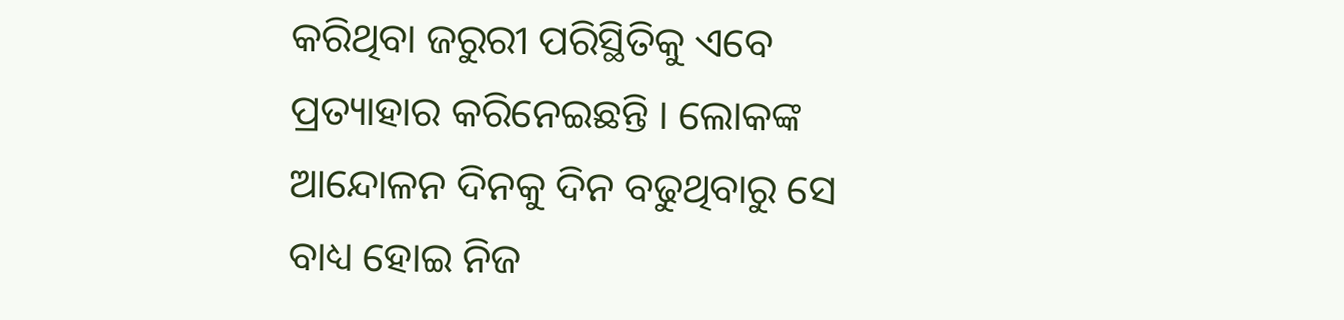କରିଥିବା ଜରୁରୀ ପରିସ୍ଥିତିକୁ ଏବେ ପ୍ରତ୍ୟାହାର କରିନେଇଛନ୍ତି । ଲୋକଙ୍କ ଆନ୍ଦୋଳନ ଦିନକୁ ଦିନ ବଢୁଥିବାରୁ ସେ ବାଧ୍ୟ ହୋଇ ନିଜ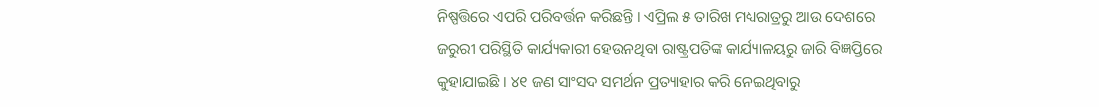ନିଷ୍ପତ୍ତିରେ ଏପରି ପରିବର୍ତ୍ତନ କରିଛନ୍ତି । ଏପ୍ରିଲ ୫ ତାରିଖ ମଧ୍ୟରାତ୍ରରୁ ଆଉ ଦେଶରେ ଜରୁରୀ ପରିସ୍ଥିତି କାର୍ଯ୍ୟକାରୀ ହେଉନଥିବା ରାଷ୍ଟ୍ରପତିଙ୍କ କାର୍ଯ୍ୟାଳୟରୁ ଜାରି ବିଜ୍ଞପ୍ତିରେ କୁହାଯାଇଛି । ୪୧ ଜଣ ସାଂସଦ ସମର୍ଥନ ପ୍ରତ୍ୟାହାର କରି ନେଇଥିବାରୁ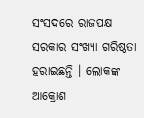ସଂସଦରେ ରାଜପକ୍ଷ ସରକାର ସଂଖ୍ୟା ଗରିଷ୍ଠତା ହରାଇଛନ୍ତି । ଲୋକଙ୍କ ଆକ୍ରୋଶ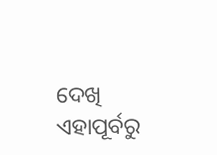ଦେଖି ଏହାପୂର୍ବରୁ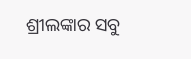ଶ୍ରୀଲଙ୍କାର ସବୁ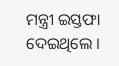ମନ୍ତ୍ରୀ ଇସ୍ତଫା ଦେଇଥିଲେ ।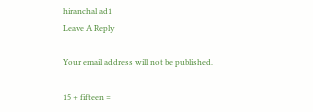hiranchal ad1
Leave A Reply

Your email address will not be published.

15 + fifteen =